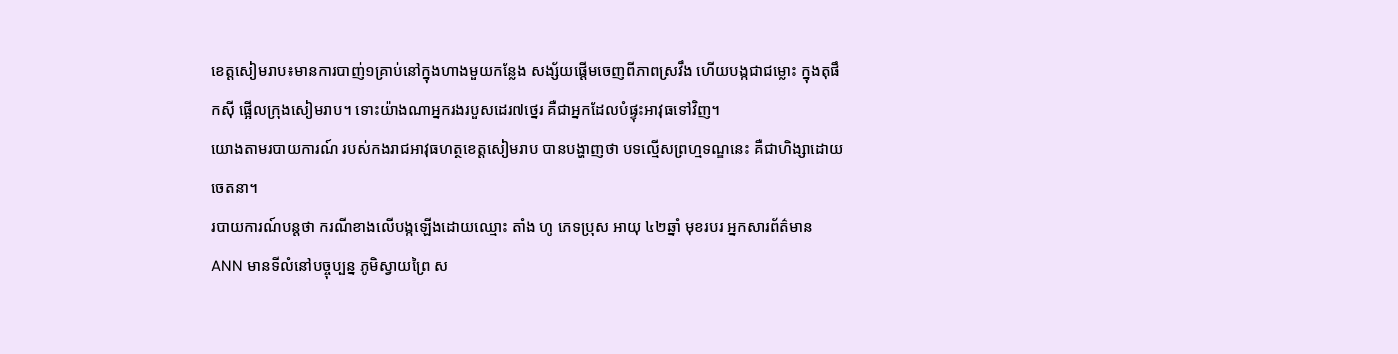ខេត្តសៀមរាប៖មានការបាញ់១គ្រាប់នៅក្នុងហាងមួយកន្លែង សង្ស័យផ្តើមចេញពីភាពស្រវឹង ហើយបង្កជាជម្លោះ ក្នុងតុផឹកស៊ី ផ្អើលក្រុងសៀមរាប។ ទោះយ៉ាងណាអ្នករងរបួសដេរ៧ថ្នេរ គឺជាអ្នកដែលបំផ្ទុះអាវុធទៅវិញ។
យោងតាមរបាយការណ៍ របស់កងរាជអាវុធហត្ថខេត្តសៀមរាប បានបង្ហាញថា បទល្មើសព្រហ្មទណ្ឌនេះ គឺជាហិង្សាដោយចេតនា។
របាយការណ៍បន្តថា ករណីខាងលើបង្កឡើងដោយឈ្មោះ តាំង ហូ ភេទប្រុស អាយុ ៤២ឆ្នាំ មុខរបរ អ្នកសារព័ត៌មាន ANN មានទីលំនៅបច្ចុប្បន្ន ភូមិស្វាយព្រៃ ស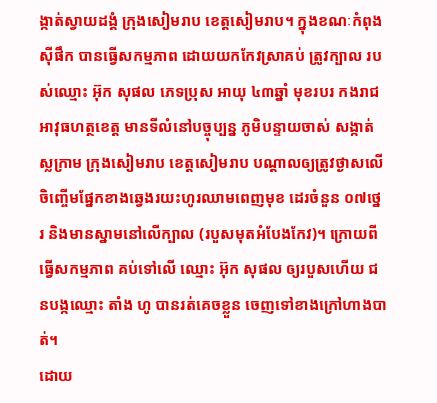ង្កាត់ស្វាយដង្គំ ក្រុងសៀមរាប ខេត្តសៀមរាប។ ក្នុងខណៈកំពុងស៊ីផឹក បានធ្វើសកម្មភាព ដោយយកកែវស្រាគប់ ត្រូវក្បាល របស់ឈ្មោះ អ៊ុក សុផល ភេទប្រុស អាយុ ៤៣ឆ្នាំ មុខរបរ កងរាជអាវុធហត្ថខេត្ត មានទីលំនៅបច្ចុប្បន្ន ភូមិបន្ទាយចាស់ សង្កាត់ស្លក្រាម ក្រុងសៀមរាប ខេត្តសៀមរាប បណ្តាលឲ្យត្រូវថ្ងាសលើចិញ្ចើមផ្នែកខាងឆ្វេងរយះហូរឈាមពេញមុខ ដេរចំនួន ០៧ថ្នេរ និងមានស្នាមនៅលើក្បាល (របួសមុតអំបែងកែវ)។ ក្រោយពីធ្វើសកម្មភាព គប់ទៅលើ ឈ្មោះ អ៊ុក សុផល ឲ្យរបួសហើយ ជនបង្កឈ្មោះ តាំង ហូ បានរត់គេចខ្លួន ចេញទៅខាងក្រៅហាងបាត់។
ដោយ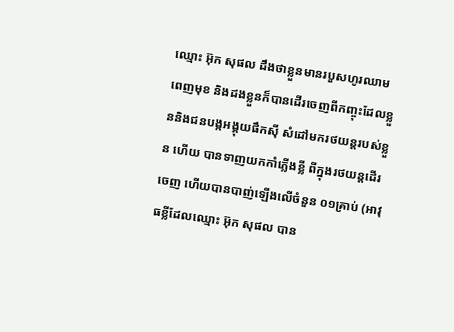ឈ្មោះ អ៊ុក សុផល ដឹងថាខ្លួនមានរបួសហូរឈាមពេញមុខ និងដងខ្លួនក៏បានដើរចេញពីកញ្ចុះដែលខ្លួននិងជនបង្កអង្គុយផឹកស៊ី សំដៅមករថយន្តរបស់ខ្លួន ហើយ បានទាញយកកាំភ្លើងខ្លី ពីក្នុងរថយន្តដើរចេញ ហើយបានបាញ់ឡើងលើចំនួន ០១គ្រាប់ (អាវុធខ្លីដែលឈ្មោះ អ៊ុក សុផល បាន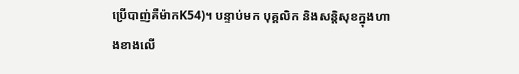ប្រើបាញ់គឺម៉ាកK54)។ បន្ទាប់មក បុគ្គលិក និងសន្តិសុខក្នុងហាងខាងលើ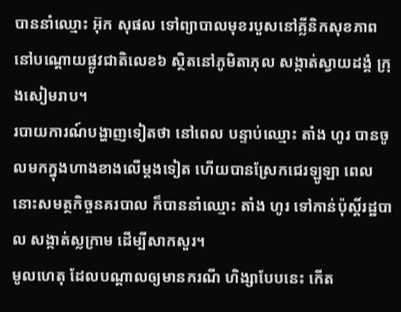បាននាំឈ្មោះ អ៊ុក សុផល ទៅព្យាបាលមុខរបួសនៅគ្លីនិកសុខភាព នៅបណ្តោយផ្លូវជាតិលេខ៦ ស្ថិតនៅភូមិតាភុល សង្កាត់ស្វាយដង្គំ ក្រុងសៀមរាប។
របាយការណ៍បង្ហាញទៀតថា នៅពេល បន្ទាប់ឈ្មោះ តាំង ហូរ បានចូលមកក្នុងហាងខាងលើម្តងទៀត ហើយបានស្រែកជេរឡូឡា ពេលនោះសមត្ថកិច្ចនគរបាល ក៏បាននាំឈ្មោះ តាំង ហូរ ទៅកាន់ប៉ុស្តិ៍រដ្ឋបាល សង្កាត់ស្លក្រាម ដើម្បីសាកសួរ។
មូលហេតុ ដែលបណ្តាលឲ្យមានករណី ហិង្សាបែបនេះ កើត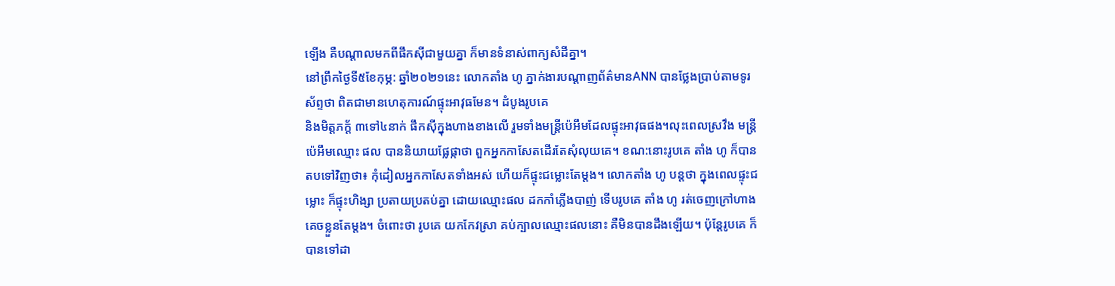ឡើង គឺបណ្តាលមកពីផឹកស៊ីជាមួយគ្នា ក៏មានទំនាស់ពាក្យសំដីគ្នា។
នៅព្រឹកថ្ងៃទី៥ខែកុម្ភ: ឆ្នាំ២០២១នេះ លោកតាំង ហូ ភ្នាក់ងារបណ្តាញព័ត៌មានANN បានថ្លែងប្រាប់តាមទូរស័ព្ទថា ពិតជាមានហេតុការណ៍ផ្ទុះអាវុធមែន។ ដំបូងរូបគេ
និងមិត្តភក្ត័ ៣ទៅ៤នាក់ ផឹកស៊ីក្នុងហាងខាងលើ រួមទាំងមន្ត្រីប៉េអឹមដែលផ្ទុះអាវុធផង។លុះពេលស្រវឹង មន្ត្រីប៉េអឹមឈ្មោះ ផល បាននិយាយផ្លែផ្កាថា ពួកអ្នកកាសែតដើរតែសុំលុយគេ។ ខណ:នោះរូបគេ តាំង ហូ ក៏បានតបទៅវិញថា៖ កុំដៀលអ្នកកាសែតទាំងអស់ ហើយក៏ផ្ទុះជម្លោះតែម្តង។ លោកតាំង ហូ បន្តថា ក្នុងពេលផ្ទុះជម្លោះ ក៏ផ្ទុះហិង្សា ប្រតាយប្រតប់គ្នា ដោយឈ្មោះផល ដកកាំភ្លើងបាញ់ ទើបរូបគេ តាំង ហូ រត់ចេញក្រៅហាង គេចខ្លួនតែម្តង។ ចំពោះថា រូបគេ យកកែវស្រា គប់ក្បាលឈ្មោះផលនោះ គឺមិនបានដឹងឡើយ។ ប៉ុន្តែរូបគេ ក៏បានទៅដា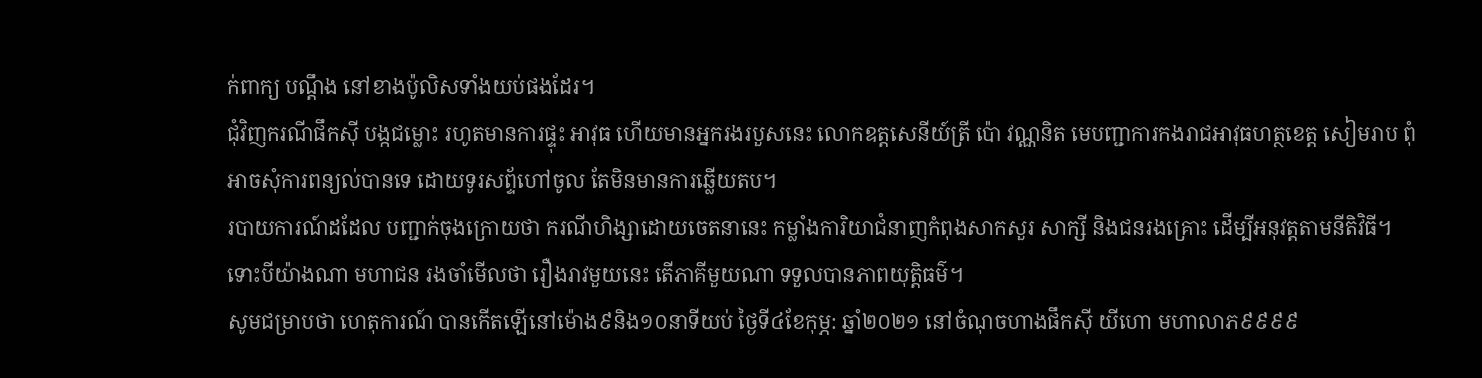ក់ពាក្យ បណ្តឹង នៅខាងប៉ូលិសទាំងយប់ផងដែរ។
ជុំវិញករណីផឹកស៊ី បង្កជម្លោះ រហូតមានការផ្ទុះ អាវុធ ហើយមានអ្នករងរបួសនេះ លោកឧត្តសេនីយ៍ត្រី ប៉ោ វណ្ណនិត មេបញ្ជាការកងរាជអាវុធហត្ថខេត្ត សៀមរាប ពុំអាចសុំការពន្យល់បានទេ ដោយទូរសព្ទ័ហៅចូល តែមិនមានការឆ្លើយតប។
របាយការណ៍ដដែល បញ្ជាក់ចុងក្រោយថា ករណីហិង្សាដោយចេតនានេះ កម្លាំងការិយាជំនាញកំពុងសាកសួរ សាក្សី និងជនរងគ្រោះ ដើម្បីអនុវត្តតាមនីតិវិធី។
ទោះបីយ៉ាងណា មហាជន រងចាំមើលថា រឿងរាវមួយនេះ តើភាគីមួយណា ទទួលបានភាពយុត្តិធម៌។
សូមជម្រាបថា ហេតុការណ៍ បានកើតឡើនៅម៉ោង៩និង១០នាទីយប់ ថ្ងៃទី៤ខែកុម្ភ: ឆ្នាំ២០២១ នៅចំណុចហាងផឹកស៊ី យីហោ មហាលាភ៩៩៩៩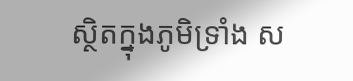ស្ថិតក្នុងភូមិទ្រាំង ស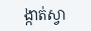ង្កាត់ស្វា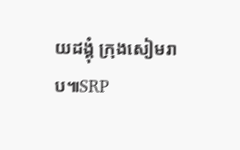យដង្គុំ ក្រុងសៀមរាប៕SRP